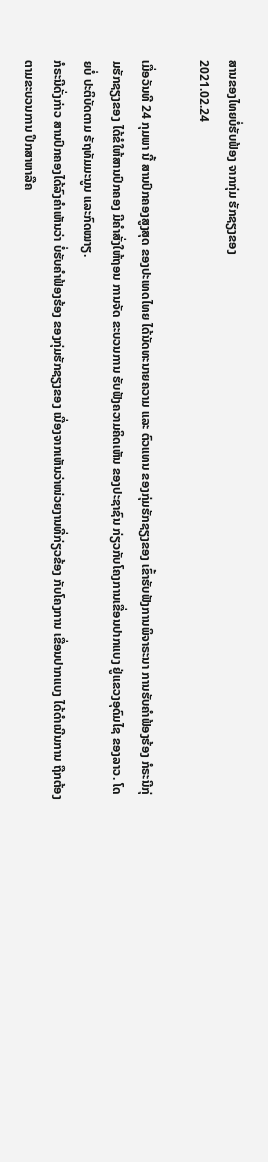ສານຂອງໄທຍບໍ່ຮັບຟ້ອງ ຈາກກຸ່ມ ຮັກຊຽງຂອງ
2021.02.24

ເມື່ອວັນທີ 24 ກຸມພາ ນີ້ ສານປົກຄອງສູງສຸດ ຂອງປະເທດໄທຍ ໄດ້ນັດທະນາຍຄວາມ ແລະ ຕົວແທນ ຂອງກຸ່ມຮັກຊຽງຂອງ ເຂົ້າຮັບຟັງການພິຈາຣະນາ ການຮັບຄຳຟ້ອງຮ້ອງ ກໍຣະນີກຸ່ມຮັກຊຽງຂອງ ໄດ້ຂໍໃຫ້ສານປົກຄອງ ມີຄຳສັ່ງໃຫ້ຖອນ ການຈັດ ຂະບວນການ ຮັບຟັງຄວາມຄິດເຫັນ ຂອງປະຊາຊົນ ກ່ຽວກັບໂຄງການເຂື່ອນປາກແບງ ຢູ່ແຂວງອຸດົມໄຊ ຂອງລາວ. ໂດຍບໍ່ ປະຕິບັດຕາມ ຣັຖທັມມະນູນ ແລະກົດໝາຽ.
ກໍຣະນີດັ່ງກ່າວ ສານປົກຄອງໄດ້ລົງຄຳເຫັນວ່າ ບໍ່ຮັບຄຳຟ້ອງຮ້ອງ ຂອງກຸ່ມຮັກຊຽງຂອງ ເນື່ອງຈາກເຫັນວ່າໜ່ວຍງານທີ່ກ່ຽວຂ້ອງ ກັບໂຄງການ ເຂື່ອນປາກແບງ ໄດ້ດຳເນີນການ ຖືກຕ້ອງຕາມຂະບວນການ ປຶກສາຫາລືຄ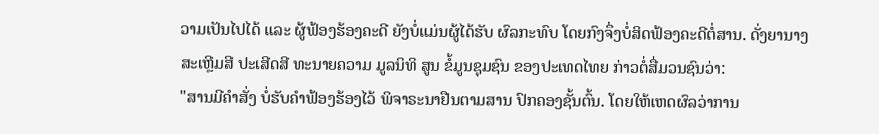ວາມເປັນໄປໄດ້ ແລະ ຜູ້ຟ້ອງຮ້ອງຄະດີ ຍັງບໍ່ແມ່ນຜູ້ໄດ້ຮັບ ຜົລກະທົບ ໂດຍກົງຈຶ່ງບໍ່ສິດຟ້ອງຄະດີຕໍ່ສານ. ດັ່ງຍານາງ ສະເຫຼີມສີ ປະເສີດສີ ທະນາຍຄວາມ ມູລນິທິ ສູນ ຂໍ້ມູນຊຸມຊົນ ຂອງປະເທດໄທຍ ກ່າວຕໍ່ສື່ມວນຊົນວ່າ:
"ສານມີຄຳສັ່ງ ບໍ່ຮັບຄຳຟ້ອງຮ້ອງໄວ້ ພິຈາຣະນາຢືນຕາມສານ ປົກຄອງຊັ້ນຕົ້ນ. ໂດຍໃຫ້ເຫດຜົລວ່າການ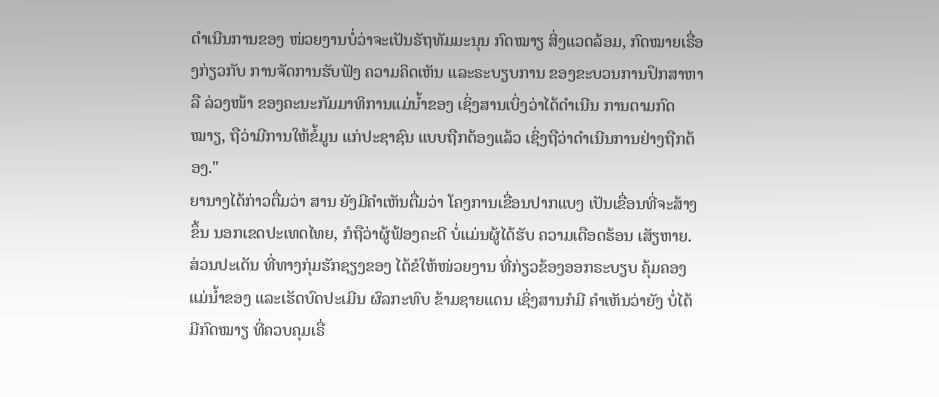ດຳເນີນການຂອງ ໜ່ວຍງານບໍ່ວ່າຈະເປັນຣັຖທັມມະນຸນ ກົດໝາຽ ສິ່ງແວດລ້ອມ, ກົດໝາຍເຣື່ອງກ່ຽວກັບ ການຈັດການຮັບຟັງ ຄວາມຄິດເຫັນ ແລະຣະບຽບການ ຂອງຂະບວນການປຶກສາຫາລື ລ່ວງໜ້າ ຂອງຄະນະກັມມາທິການແມ່ນໍ້າຂອງ ເຊິ່ງສານເບິ່ງວ່າໄດ້ດຳເນີນ ການຕາມກົດໝາຽ, ຖືວ່າມີການໃຫ້ຂໍ້ມູນ ແກ່ປະຊາຊົນ ແບບຖືກຕ້ອງແລ້ວ ເຊິ່ງຖືວ່າດຳເນີນການຢ່າງຖືກຕ້ອງ."
ຍານາງໄດ້ກ່າວຕື່ມວ່າ ສານ ຍັງມີຄຳເຫັນຕື່ມວ່າ ໂຄງການເຂື່ອນປາກແບງ ເປັນເຂື່ອນທີ່ຈະສ້າງຂຶ້ນ ນອກເຂດປະເທດໄທຍ, ກໍຖືວ່າຜູ້ຟ້ອງຄະດີ ບໍ່ແມ່ນຜູ້ໄດ້ຮັບ ຄວາມເດືອດຮ້ອນ ເສັຽຫາຍ. ສ່ວນປະເດັນ ທີ່ທາງກຸ່ມຮັກຊຽງຂອງ ໄດ້ຂໍໃຫ້ໜ່ວຍງານ ທີ່ກ່ຽວຂ້ອງອອກຣະບຽບ ຄຸ້ມຄອງແມ່ນໍ້າຂອງ ແລະເຮັດບົດປະເມີນ ຜົລກະທົບ ຂ້າມຊາຍແດນ ເຊິ່ງສານກໍມີ ຄຳເຫັນວ່າຍັງ ບໍ່ໄດ້ມີກົດໝາຽ ທີ່ຄວບຄຸມເຣື່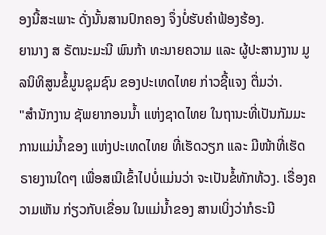ອງນີ້ສະເພາະ ດັ່ງນັ້ນສານປົກຄອງ ຈຶ່ງບໍ່ຮັບຄຳຟ້ອງຮ້ອງ.
ຍານາງ ສ ຣັຕນະມະນີ ພົນກ້າ ທະນາຍຄວາມ ແລະ ຜູ້ປະສານງານ ມູລນິທິສູນຂໍ້ມູນຊຸມຊົນ ຂອງປະເທດໄທຍ ກ່າວຊີ້ແຈງ ຕື່ມວ່າ.
"ສຳນັກງານ ຊັພຍາກອນນໍ້າ ແຫ່ງຊາດໄທຍ ໃນຖານະທີ່ເປັນກັມມະການແມ່ນໍ້າຂອງ ແຫ່ງປະເທດໄທຍ ທີ່ເຮັດວຽກ ແລະ ມີໜ້າທີ່ເຮັດຣາຍງານໃດໆ ເພື່ອສເນີເຂົ້າໄປບໍ່ແມ່ນວ່າ ຈະເປັນຂໍ້ທັກທ້ວງ. ເຣື່ອງຄວາມເຫັນ ກ່ຽວກັບເຂື່ອນ ໃນແມ່ນໍ້າຂອງ ສານເບິ່ງວ່າກໍຣະນີ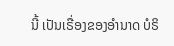ນີ້ ເປັນເຣື່ອງຂອງອຳນາດ ບໍຣິ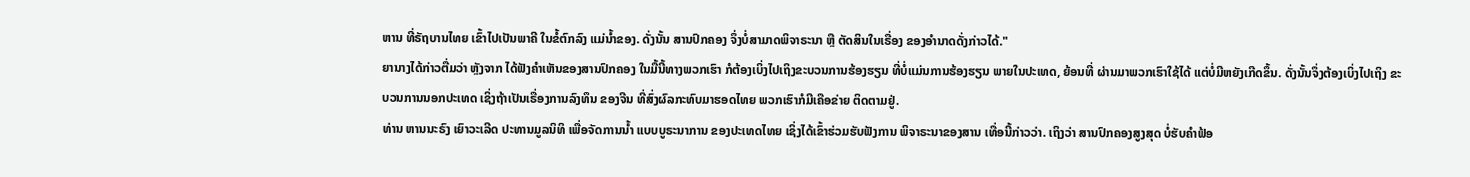ຫານ ທີ່ຣັຖບານໄທຍ ເຂົ້າໄປເປັນພາຄີ ໃນຂໍ້ຕົກລົງ ແມ່ນໍ້າຂອງ. ດັ່ງນັ້ນ ສານປົກຄອງ ຈຶ່ງບໍ່ສາມາດພິຈາຣະນາ ຫຼື ຕັດສິນໃນເຣື່ອງ ຂອງອຳນາດດັ່ງກ່າວໄດ້."
ຍານາງໄດ້ກ່າວຕື່ມວ່າ ຫຼັງຈາກ ໄດ້ຟັງຄຳເຫັນຂອງສານປົກຄອງ ໃນມື້ນີ້ທາງພວກເຮົາ ກໍຕ້ອງເບິ່ງໄປເຖິງຂະບວນການຮ້ອງຮຽນ ທີ່ບໍ່ແມ່ນການຮ້ອງຮຽນ ພາຍໃນປະເທດ, ຍ້ອນທີ່ ຜ່ານມາພວກເຮົາໃຊ້ໄດ້ ແຕ່ບໍ່ມີຫຍັງເກີດຂຶ້ນ. ດັ່ງນັ້ນຈຶ່ງຕ້ອງເບິ່ງໄປເຖິງ ຂະບວນການນອກປະເທດ ເຊິ່ງຖ້າເປັນເຣື່ອງການລົງທຶນ ຂອງຈີນ ທີ່ສົ່ງຜົລກະທົບມາຮອດໄທຍ ພວກເຮົາກໍມີເຄືອຂ່າຍ ຕິດຕາມຢູ່.
ທ່ານ ຫານນະຣົງ ເຍົາວະເລີດ ປະທານມູລນິທິ ເພື່ອຈັດການນໍ້າ ແບບບູຣະນາການ ຂອງປະເທດໄທຍ ເຊິ່ງໄດ້ເຂົ້າຮ່ວມຮັບຟັງການ ພິຈາຣະນາຂອງສານ ເທື່ອນີ້ກ່າວວ່າ. ເຖິງວ່າ ສານປົກຄອງສູງສຸດ ບໍ່ຮັບຄຳຟ້ອ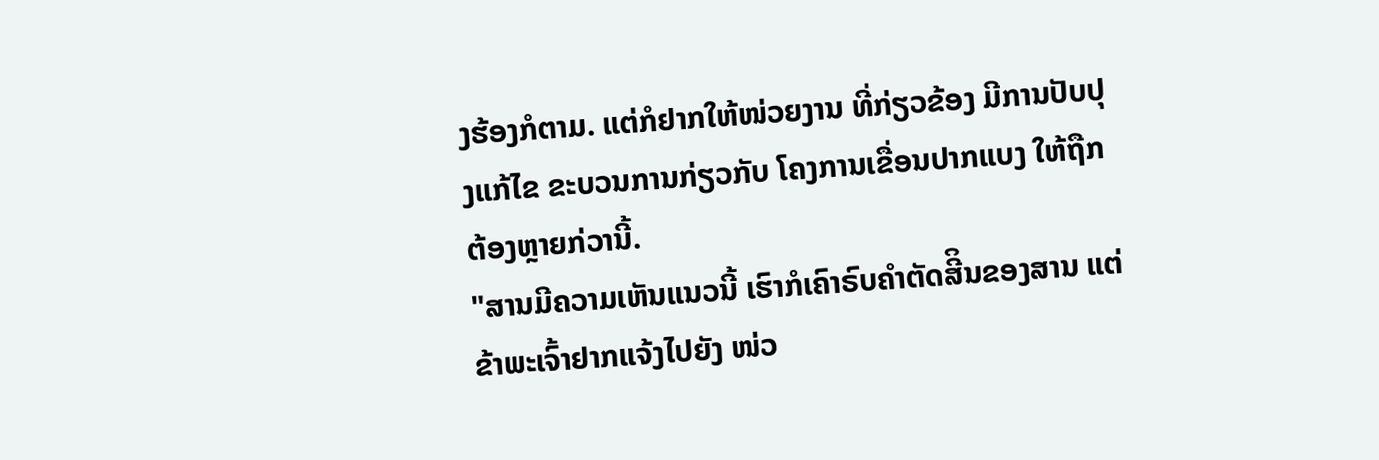ງຮ້ອງກໍຕາມ. ແຕ່ກໍຢາກໃຫ້ໜ່ວຍງານ ທີ່ກ່ຽວຂ້ອງ ມີການປັບປຸງແກ້ໄຂ ຂະບວນການກ່ຽວກັບ ໂຄງການເຂື່ອນປາກແບງ ໃຫ້ຖືກຕ້ອງຫຼາຍກ່ວານີ້.
"ສານມີຄວາມເຫັນແນວນີ້ ເຮົາກໍເຄົາຣົບຄຳຕັດສີິນຂອງສານ ແຕ່ຂ້າພະເຈົ້າຢາກແຈ້ງໄປຍັງ ໜ່ວ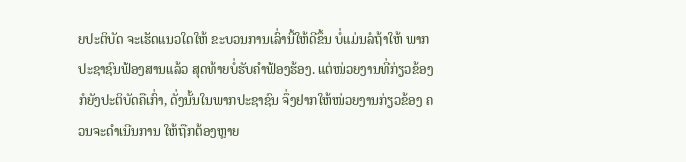ຍປະຕິບັດ ຈະເຮັດແນວໃດໃຫ້ ຂະບວນການເລົ່ານີ້ໃຫ້ດີຂຶ້ນ ບໍ່ແມ່ນລໍຖ້າໃຫ້ ພາກປະຊາຊົນຟ້ອງສານແລ້ວ ສຸດທ້າຍບໍ່ຮັບຄໍາຟ້ອງຮ້ອງ. ແຕ່ໜ່ວຍງານທີ່ກ່ຽວຂ້ອງ ກໍຍັງປະຕິບັດຄືເກົ່າ, ດັ່ງນັ້ນໃນພາກປະຊາຊົນ ຈຶ່ງຢາກໃຫ້ໜ່ວຍງານກ່ຽວຂ້ອງ ຄວນຈະດຳເນີນການ ໃຫ້ຖືກຕ້ອງຫຼາຍ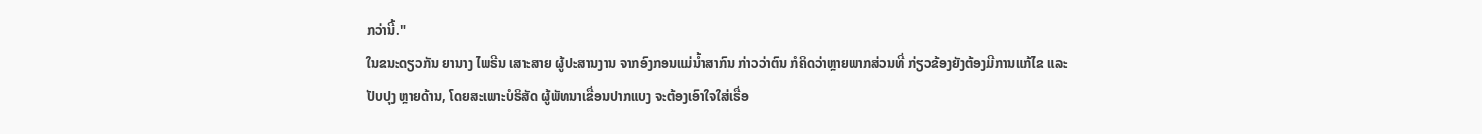ກວ່ານີ້."
ໃນຂນະດຽວກັນ ຍານາງ ໄພຣີນ ເສາະສາຍ ຜູ້ປະສານງານ ຈາກອົງກອນແມ່ນໍ້າສາກົນ ກ່າວວ່າຕົນ ກໍຄິດວ່າຫຼາຍພາກສ່ວນທີ່ ກ່ຽວຂ້ອງຍັງຕ້ອງມີການແກ້ໄຂ ແລະປັບປຸງ ຫຼາຍດ້ານ, ໂດຍສະເພາະບໍຣິສັດ ຜູ້ພັທນາເຂື່ອນປາກແບງ ຈະຕ້ອງເອົາໃຈໃສ່ເຣື່ອ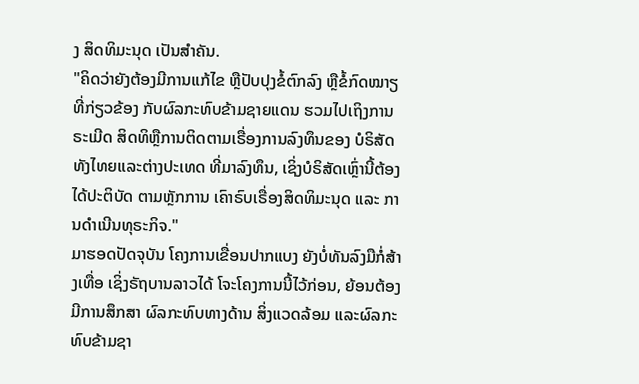ງ ສິດທິມະນຸດ ເປັນສຳຄັນ.
"ຄິດວ່າຍັງຕ້ອງມີການແກ້ໄຂ ຫຼືປັບປຸງຂໍ້ຕົກລົງ ຫຼືຂໍ້ກົດໝາຽທີ່ກ່ຽວຂ້ອງ ກັບຜົລກະທົບຂ້າມຊາຍແດນ ຮວມໄປເຖິງການຣະເມີດ ສິດທິຫຼືການຕິດຕາມເຣື່ອງການລົງທຶນຂອງ ບໍຣິສັດທັງໄທຍແລະຕ່າງປະເທດ ທີ່ມາລົງທຶນ, ເຊິ່ງບໍຣິສັດເຫຼົ່ານີ້ຕ້ອງໄດ້ປະຕິບັດ ຕາມຫຼັກການ ເຄົາຣົບເຣື່ອງສິດທິມະນຸດ ແລະ ການດຳເນີນທຸຣະກິຈ."
ມາຮອດປັດຈຸບັນ ໂຄງການເຂື່ອນປາກແບງ ຍັງບໍ່ທັນລົງມືກໍ່ສ້າງເທື່ອ ເຊິ່ງຣັຖບານລາວໄດ້ ໂຈະໂຄງການນີ້ໄວ້ກ່ອນ, ຍ້ອນຕ້ອງ ມີການສຶກສາ ຜົລກະທົບທາງດ້ານ ສິ່ງແວດລ້ອມ ແລະຜົລກະທົບຂ້າມຊາ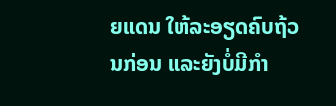ຍແດນ ໃຫ້ລະອຽດຄົບຖ້ວນກ່ອນ ແລະຍັງບໍ່ມີກຳ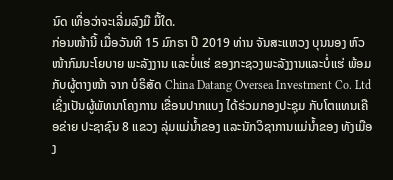ນົດ ເທື່ອວ່າຈະເລີ່ມລົງມື ມື້ໃດ.
ກ່ອນໜ້ານີ້ ເມື່ອວັນທີ 15 ມົກຣາ ປີ 2019 ທ່ານ ຈັນສະແຫວງ ບຸນນອງ ຫົວໜ້າກົມນະໂຍບາຍ ພະລັງງານ ແລະບໍ່ແຮ່ ຂອງກະຊວງພະລັງງານແລະບໍ່ແຮ່ ພ້ອມກັບຜູ້ຕາງໜ້າ ຈາກ ບໍຣິສັດ China Datang Oversea Investment Co. Ltd ເຊິ່ງເປັນຜູ້ພັທນາໂຄງການ ເຂື່ອນປາກແບງ ໄດ້ຮ່ວມກອງປະຊຸມ ກັບໂຕແທນເຄືອຂ່າຍ ປະຊາຊົນ 8 ແຂວງ ລຸ່ມແມ່ນໍ້າຂອງ ແລະນັກວິຊາການແມ່ນໍ້າຂອງ ທັງເມືອງ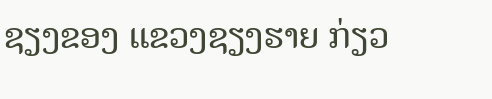ຊຽງຂອງ ແຂວງຊຽງຮາຍ ກ່ຽວ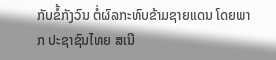ກັບຂໍ້ກັງວົນ ຕໍ່ຜົລກະທົບຂ້າມຊາຍແດນ ໂດຍພາກ ປະຊາຊົນໄທຍ ສເນີ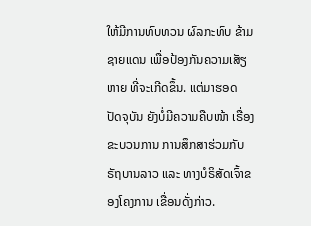ໃຫ້ມີການທົບທວນ ຜົລກະທົບ ຂ້າມຊາຍແດນ ເພື່ອປ້ອງກັນຄວາມເສັຽຫາຍ ທີ່ຈະເກີດຂຶ້ນ. ແຕ່ມາຮອດ ປັດຈຸບັນ ຍັງບໍ່ມີຄວາມຄືບໜ້າ ເຣື່ອງຂະບວນການ ການສຶກສາຮ່ວມກັບ ຣັຖບານລາວ ແລະ ທາງບໍຣິສັດເຈົ້າຂອງໂຄງການ ເຂື່ອນດັ່ງກ່າວ.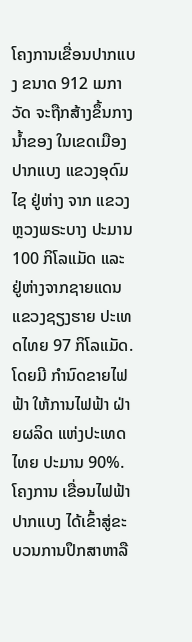ໂຄງການເຂື່ອນປາກແບງ ຂນາດ 912 ເມກາວັດ ຈະຖືກສ້າງຂຶ້ນກາງນໍ້າຂອງ ໃນເຂດເມືອງປາກແບງ ແຂວງອຸດົມໄຊ ຢູ່ຫ່າງ ຈາກ ແຂວງຫຼວງພຣະບາງ ປະມານ 100 ກິໂລແມັດ ແລະ ຢູ່ຫ່າງຈາກຊາຍແດນ ແຂວງຊຽງຮາຍ ປະເທດໄທຍ 97 ກິໂລແມັດ. ໂດຍມີ ກຳນົດຂາຍໄຟຟ້າ ໃຫ້ການໄຟຟ້າ ຝ່າຍຜລິດ ແຫ່ງປະເທດໄທຍ ປະມານ 90%.
ໂຄງການ ເຂື່ອນໄຟຟ້າປາກແບງ ໄດ້ເຂົ້າສູ່ຂະບວນການປຶກສາຫາລື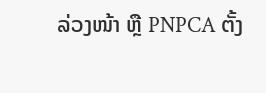ລ່ວງໜ້າ ຫຼື PNPCA ຕັ້ງ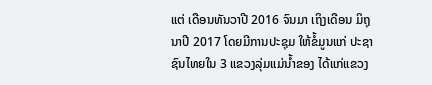ແຕ່ ເດືອນທັນວາປີ 2016 ຈົນມາ ເຖິງເດືອນ ມິຖຸນາປີ 2017 ໂດຍມີການປະຊຸມ ໃຫ້ຂໍ້ມູນແກ່ ປະຊາຊົນໄທຍໃນ 3 ແຂວງລຸ່ມແມ່ນໍ້າຂອງ ໄດ້ແກ່ແຂວງ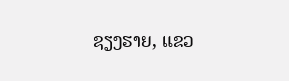ຊຽງຮາຍ, ແຂວ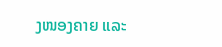ງໜອງຄາຍ ແລະ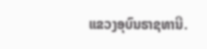ແຂວງອຸບົນຣາຊທານີ.